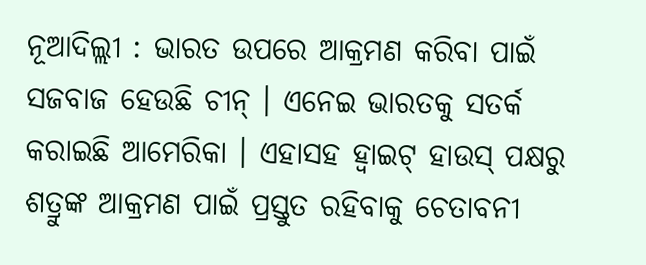ନୂଆଦିଲ୍ଲୀ : ଭାରତ ଉପରେ ଆକ୍ରମଣ କରିବା ପାଇଁ ସଜବାଜ ହେଉଛି ଚୀନ୍ । ଏନେଇ ଭାରତକୁ ସତର୍କ କରାଇଛି ଆମେରିକା । ଏହାସହ ହ୍ୱାଇଟ୍ ହାଉସ୍ ପକ୍ଷରୁ ଶତ୍ରୁଙ୍କ ଆକ୍ରମଣ ପାଇଁ ପ୍ରସ୍ତୁତ ରହିବାକୁ ଚେତାବନୀ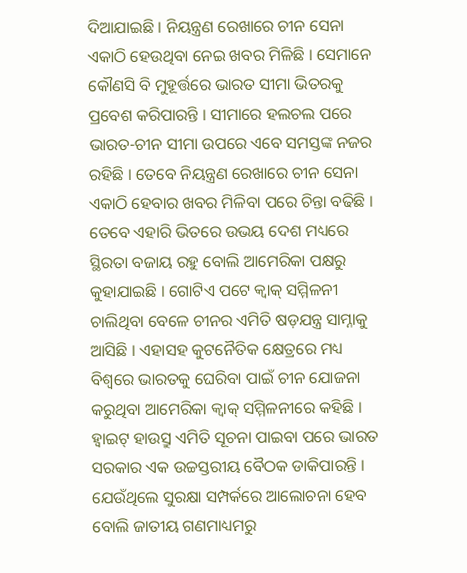ଦିଆଯାଇଛି । ନିୟନ୍ତ୍ରଣ ରେଖାରେ ଚୀନ ସେନା ଏକାଠି ହେଉଥିବା ନେଇ ଖବର ମିଳିଛି । ସେମାନେ କୌଣସି ବି ମୁହୂର୍ତ୍ତରେ ଭାରତ ସୀମା ଭିତରକୁ ପ୍ରବେଶ କରିପାରନ୍ତି । ସୀମାରେ ହଲଚଲ ପରେ ଭାରତ-ଚୀନ ସୀମା ଉପରେ ଏବେ ସମସ୍ତଙ୍କ ନଜର ରହିଛି । ତେବେ ନିୟନ୍ତ୍ରଣ ରେଖାରେ ଚୀନ ସେନା ଏକାଠି ହେବାର ଖବର ମିଳିବା ପରେ ଚିନ୍ତା ବଢିଛି । ତେବେ ଏହାରି ଭିତରେ ଉଭୟ ଦେଶ ମଧ୍ୟରେ ସ୍ଥିରତା ବଜାୟ ରହୁ ବୋଲି ଆମେରିକା ପକ୍ଷରୁ କୁହାଯାଇଛି । ଗୋଟିଏ ପଟେ କ୍ୱାକ୍ ସମ୍ମିଳନୀ ଚାଲିଥିବା ବେଳେ ଚୀନର ଏମିତି ଷଡ଼ଯନ୍ତ୍ର ସାମ୍ନାକୁ ଆସିଛି । ଏହାସହ କୁଟନୈତିକ କ୍ଷେତ୍ରରେ ମଧ୍ୟ ବିଶ୍ୱରେ ଭାରତକୁ ଘେରିବା ପାଇଁ ଚୀନ ଯୋଜନା କରୁଥିବା ଆମେରିକା କ୍ୱାକ୍ ସମ୍ମିଳନୀରେ କହିଛି । ହ୍ୱାଇଟ୍ ହାଉସ୍ରୁ ଏମିତି ସୂଚନା ପାଇବା ପରେ ଭାରତ ସରକାର ଏକ ଉଚ୍ଚସ୍ତରୀୟ ବୈଠକ ଡାକିପାରନ୍ତି । ଯେଉଁଥିଲେ ସୁରକ୍ଷା ସମ୍ପର୍କରେ ଆଲୋଚନା ହେବ ବୋଲି ଜାତୀୟ ଗଣମାଧ୍ୟମରୁ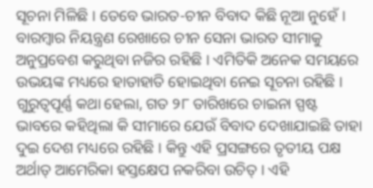ସୂଚନା ମିଳିଛି । ତେବେ ଭାରତ-ଚୀନ ବିବାଦ କିଛି ନୂଆ ନୁହେଁ । ବାରମ୍ବାର ନିୟନ୍ତ୍ରଣ ରେଖାରେ ଚୀନ ସେନା ଭାରତ ସୀମାକୁ ଅନୁପ୍ରବେଶ କରୁଥିବା ନଜିର ରହିଛି । ଏମିତିକି ଅନେକ ସମୟରେ ଉଭୟଙ୍କ ମଧ୍ୟରେ ହାତାହାତି ହୋଇଥିବା ନେଇ ସୂଚନା ରହିଛି । ଗୁରୁତ୍ୱପୂର୍ଣ୍ଣ କଥା ହେଲା, ଗତ ୨୮ ତାରିଖରେ ଚାଇନା ସ୍ପଷ୍ଟ ଭାବରେ କହିଥିଲା କି ସୀମାରେ ଯେଉଁ ବିବାଦ ଦେଖାଯାଇଛି ତାହା ଦୁଇ ଦେଶ ମଧ୍ୟରେ ରହିଛି । କିନ୍ତୁ ଏହି ପ୍ରସଙ୍ଗରେ ତୃତୀୟ ପକ୍ଷ ଅର୍ଥାତ୍ ଆମେରିକା ହସ୍ତକ୍ଷେପ ନକରିବା ଉଚିତ୍ । ଏହି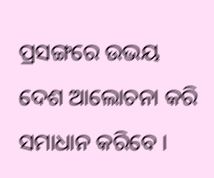ପ୍ରସଙ୍ଗରେ ଉଭୟ ଦେଶ ଆଲୋଚନା କରି ସମାଧାନ କରିବେ ।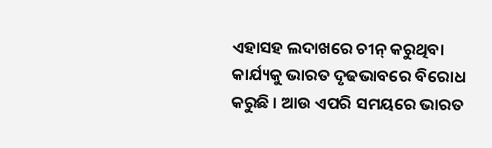ଏହାସହ ଲଦାଖରେ ଚୀନ୍ କରୁଥିବା କାର୍ଯ୍ୟକୁ ଭାରତ ଦୃଢଭାବରେ ବିରୋଧ କରୁଛି । ଆଉ ଏପରି ସମୟରେ ଭାରତ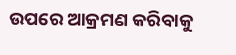ଉପରେ ଆକ୍ରମଣ କରିବାକୁ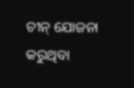ଚୀନ୍ ଯୋଜନା କରୁଥିବା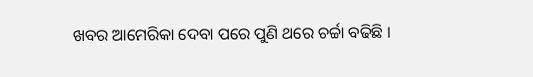ଖବର ଆମେରିକା ଦେବା ପରେ ପୁଣି ଥରେ ଚର୍ଚ୍ଚା ବଢିଛି ।